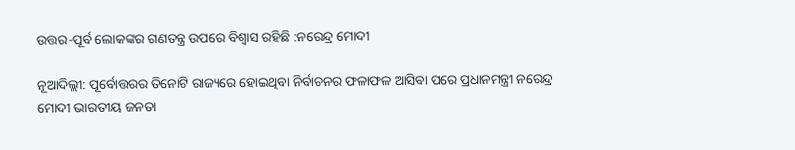ଉତ୍ତର-ପୂର୍ବ ଲୋକଙ୍କର ଗଣତନ୍ତ୍ର ଉପରେ ବିଶ୍ବାସ ରହିଛି :ନରେନ୍ଦ୍ର ମୋଦୀ

ନୂଆଦିଲ୍ଲୀ: ପୂର୍ବୋତ୍ତରର ତିନୋଟି ରାଜ୍ୟରେ ହୋଇଥିବା ନିର୍ବାଚନର ଫଳାଫଳ ଆସିବା ପରେ ପ୍ରଧାନମନ୍ତ୍ରୀ ନରେନ୍ଦ୍ର ମୋଦୀ ଭାରତୀୟ ଜନତା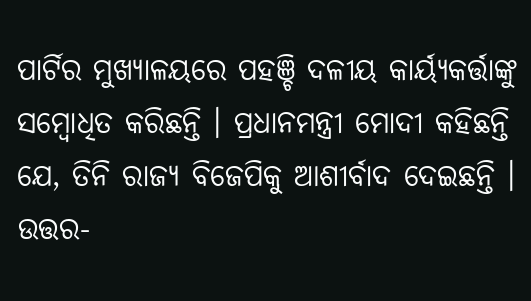ପାର୍ଟିର ମୁଖ୍ୟାଳୟରେ ପହଞ୍ଚି ଦଳୀୟ କାର୍ୟ୍ୟକର୍ତ୍ତାଙ୍କୁ ସମ୍ବୋଧିତ କରିଛନ୍ତି । ପ୍ରଧାନମନ୍ତ୍ରୀ ମୋଦୀ କହିଛନ୍ତି ଯେ, ତିନି ରାଜ୍ୟ ବିଜେପିକୁ ଆଶୀର୍ବାଦ ଦେଇଛନ୍ତି । ଉତ୍ତର-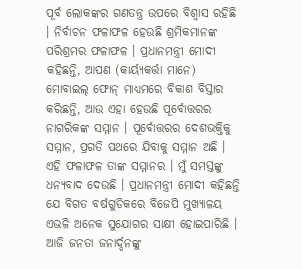ପୂର୍ବ ଲୋକଙ୍କର ଗଣତନ୍ତ୍ର ଉପରେ ବିଶ୍ବାସ ରହିଛି । ନିର୍ବାଚନ ଫଳାଫଳ ହେଉଛି ଶ୍ରମିକମାନଙ୍କ ପରିଶ୍ରମର ଫଳାଫଳ । ପ୍ରଧାନମନ୍ତ୍ରୀ ମୋଦୀ କହିଛନ୍ତି, ଆପଣ (କାର୍ୟ୍ୟକର୍ତ୍ତା ମାନେ) ମୋବାଇଲ୍ ଫୋନ୍ ମାଧ୍ୟମରେ ବିକାଶ ବିସ୍ତାର କରିଛନ୍ତି, ଆଉ ଏହା ହେଉଛି ପୂର୍ବୋତ୍ତରର ନାଗରିକଙ୍କ ସମ୍ମାନ । ପୂର୍ବୋତ୍ତରର ଦେଶଭକ୍ତିକୁ ସମ୍ମାନ, ପ୍ରଗତି ପଥରେ ଯିବାକୁ ସମ୍ମାନ ଅଛି ।  ଏହି ଫଳାଫଳ ତାଙ୍କ ସମ୍ମାନର । ମୁଁ ସମସ୍ତଙ୍କୁ ଧନ୍ୟବାଦ ଦେଉଛି । ପ୍ରଧାନମନ୍ତ୍ରୀ ମୋଦୀ କହିଛନ୍ତି ଯେ ବିଗତ ବର୍ଷଗୁଡିକରେ ବିଜେପି ମୁଖ୍ୟାଳୟ ଏଭଳି ଅନେକ ସୁଯୋଗର ସାକ୍ଷୀ ହୋଇପାରିଛି । ଆଜି ଜନତା ଜନାର୍ଦ୍ଦନଙ୍କୁ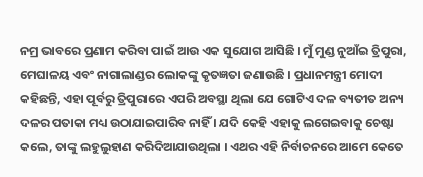ନମ୍ର ଭାବରେ ପ୍ରଣାମ କରିବା ପାଇଁ ଆଉ ଏକ ସୁଯୋଗ ଆସିଛି । ମୁଁ ମୁଣ୍ଡ ନୁଆଁଇ ତ୍ରିପୁରା, ମେଘାଳୟ ଏବଂ ନାଗାଲାଣ୍ଡର ଲୋକଙ୍କୁ କୃତଜ୍ଞତା ଜଣାଉଛି । ପ୍ରଧାନମନ୍ତ୍ରୀ ମୋଦୀ କହିଛନ୍ତି, ଏହା ପୂର୍ବରୁ ତ୍ରିପୁରାରେ ଏପରି ଅବସ୍ଥା ଥିଲା ଯେ ଗୋଟିଏ ଦଳ ବ୍ୟତୀତ ଅନ୍ୟ ଦଳର ପତାକା ମଧ୍ୟ ଉଠାଯାଇପାରିବ ନାହିଁ । ଯଦି କେହି ଏହାକୁ ଲଗେଇବାକୁ ଚେଷ୍ଟା କଲେ, ତାଙ୍କୁ ଲହୁଲୁହାଣ କରିଦିଆଯାଉଥିଲା । ଏଥର ଏହି ନିର୍ବାଚନରେ ଆମେ କେତେ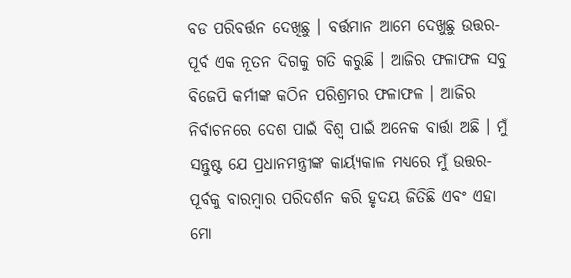ବଡ ପରିବର୍ତ୍ତନ ଦେଖିଛୁ । ବର୍ତ୍ତମାନ ଆମେ ଦେଖୁଛୁ ଉତ୍ତର-ପୂର୍ବ ଏକ ନୂତନ ଦିଗକୁ ଗତି କରୁଛି । ଆଜିର ଫଳାଫଳ ସବୁ ବିଜେପି କର୍ମୀଙ୍କ କଠିନ ପରିଶ୍ରମର ଫଳାଫଳ । ଆଜିର ନିର୍ବାଚନରେ ଦେଶ ପାଇଁ ବିଶ୍ବ ପାଇଁ ଅନେକ ବାର୍ତ୍ତା ଅଛି । ମୁଁ ସନ୍ତୁଷ୍ଟ ଯେ ପ୍ରଧାନମନ୍ତ୍ରୀଙ୍କ କାର୍ୟ୍ୟକାଳ ମଧ୍ୟରେ ମୁଁ ଉତ୍ତର-ପୂର୍ବକୁ ବାରମ୍ବାର ପରିଦର୍ଶନ କରି ହୃଦୟ ଜିତିଛି ଏବଂ ଏହା ମୋ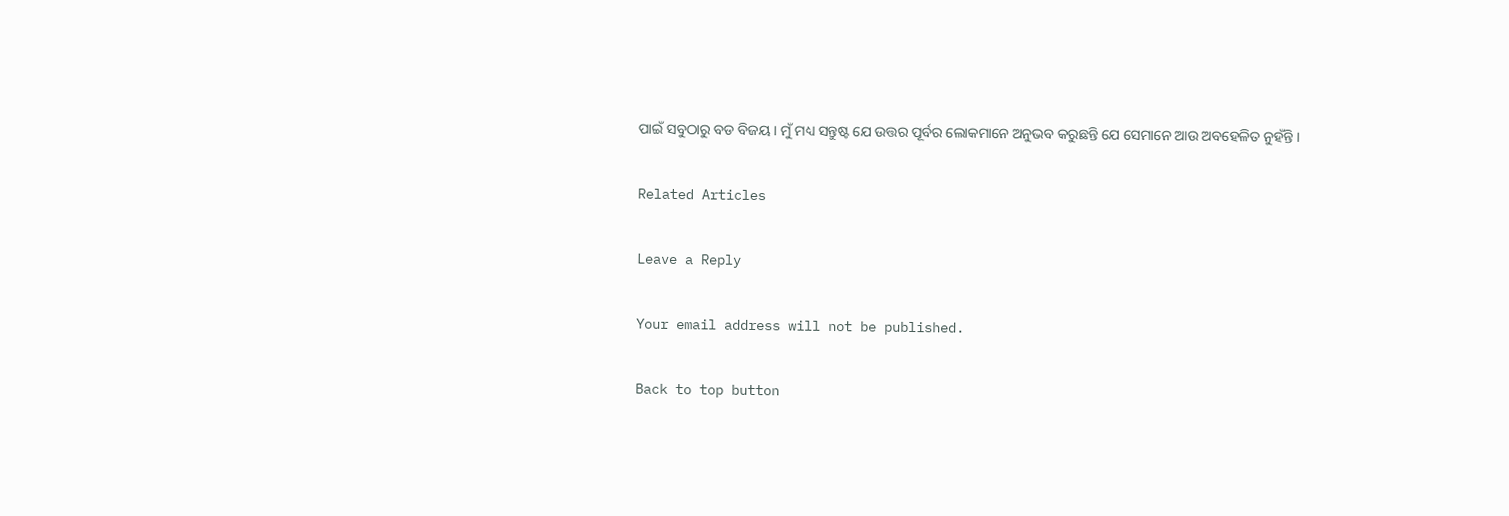ପାଇଁ ସବୁଠାରୁ ବଡ ବିଜୟ । ମୁଁ ମଧ୍ୟ ସନ୍ତୁଷ୍ଟ ଯେ ଉତ୍ତର ପୂର୍ବର ଲୋକମାନେ ଅନୁଭବ କରୁଛନ୍ତି ଯେ ସେମାନେ ଆଉ ଅବହେଳିତ ନୁହଁନ୍ତି ।

Related Articles

Leave a Reply

Your email address will not be published.

Back to top button